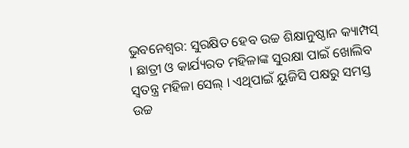ଭୁବନେଶ୍ବର: ସୁରକ୍ଷିତ ହେବ ଉଚ୍ଚ ଶିକ୍ଷାନୁଷ୍ଠାନ କ୍ୟାମ୍ପସ୍ । ଛାତ୍ରୀ ଓ କାର୍ଯ୍ୟରତ ମହିଳାଙ୍କ ସୁରକ୍ଷା ପାଇଁ ଖୋଲିବ ସ୍ବତନ୍ତ୍ର ମହିଳା ସେଲ୍ । ଏଥିପାଇଁ ୟୁଜିସି ପକ୍ଷରୁ ସମସ୍ତ ଉଚ୍ଚ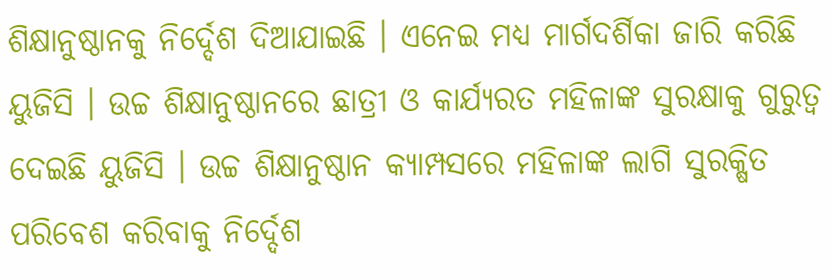ଶିକ୍ଷାନୁଷ୍ଠାନକୁ ନିର୍ଦ୍ଦେଶ ଦିଆଯାଇଛି । ଏନେଇ ମଧ୍ୟ ମାର୍ଗଦର୍ଶିକା ଜାରି କରିଛି ୟୁଜିସି । ଉଚ୍ଚ ଶିକ୍ଷାନୁଷ୍ଠାନରେ ଛାତ୍ରୀ ଓ କାର୍ଯ୍ୟରତ ମହିଳାଙ୍କ ସୁରକ୍ଷାକୁ ଗୁରୁତ୍ଵ ଦେଇଛି ୟୁଜିସି । ଉଚ୍ଚ ଶିକ୍ଷାନୁଷ୍ଠାନ କ୍ୟାମ୍ପସରେ ମହିଳାଙ୍କ ଲାଗି ସୁରକ୍ଷିତ ପରିବେଶ କରିବାକୁ ନିର୍ଦ୍ଦେଶ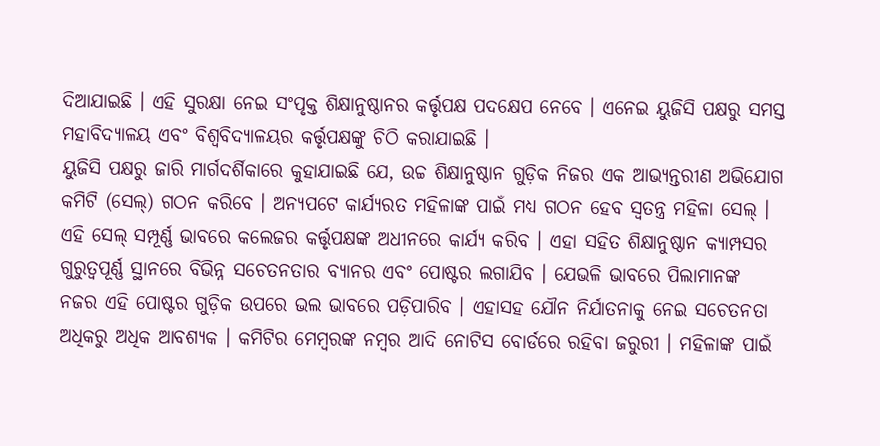ଦିଆଯାଇଛି । ଏହି ସୁରକ୍ଷା ନେଇ ସଂପୃକ୍ତ ଶିକ୍ଷାନୁଷ୍ଠାନର କର୍ତ୍ତୃପକ୍ଷ ପଦକ୍ଷେପ ନେବେ । ଏନେଇ ୟୁଜିସି ପକ୍ଷରୁ ସମସ୍ତ ମହାବିଦ୍ୟାଳୟ ଏବଂ ବିଶ୍ଵବିଦ୍ୟାଳୟର କର୍ତ୍ତୃପକ୍ଷଙ୍କୁ ଚିଠି କରାଯାଇଛି ।
ୟୁଜିସି ପକ୍ଷରୁ ଜାରି ମାର୍ଗଦର୍ଶିକାରେ କୁହାଯାଇଛି ଯେ, ଉଚ୍ଚ ଶିକ୍ଷାନୁଷ୍ଠାନ ଗୁଡ଼ିକ ନିଜର ଏକ ଆଭ୍ୟନ୍ତରୀଣ ଅଭିଯୋଗ କମିଟି (ସେଲ୍) ଗଠନ କରିବେ । ଅନ୍ୟପଟେ କାର୍ଯ୍ୟରତ ମହିଳାଙ୍କ ପାଇଁ ମଧ୍ୟ ଗଠନ ହେବ ସ୍ଵତନ୍ତ୍ର ମହିଳା ସେଲ୍ । ଏହି ସେଲ୍ ସମ୍ପୂର୍ଣ୍ଣ ଭାବରେ କଲେଜର କର୍ତ୍ତୃପକ୍ଷଙ୍କ ଅଧୀନରେ କାର୍ଯ୍ୟ କରିବ । ଏହା ସହିତ ଶିକ୍ଷାନୁଷ୍ଠାନ କ୍ୟାମ୍ପସର ଗୁରୁତ୍ବପୂର୍ଣ୍ଣ ସ୍ଥାନରେ ବିଭିନ୍ନ ସଚେତନତାର ବ୍ୟାନର ଏବଂ ପୋଷ୍ଟର ଲଗାଯିବ । ଯେଭଳି ଭାବରେ ପିଲାମାନଙ୍କ ନଜର ଏହି ପୋଷ୍ଟର ଗୁଡ଼ିକ ଉପରେ ଭଲ ଭାବରେ ପଡ଼ିପାରିବ । ଏହାସହ ଯୌନ ନିର୍ଯାତନାକୁ ନେଇ ସଚେତନତା ଅଧିକରୁ ଅଧିକ ଆବଶ୍ୟକ । କମିଟିର ମେମ୍ବରଙ୍କ ନମ୍ବର ଆଦି ନୋଟିସ ବୋର୍ଡରେ ରହିବା ଜରୁରୀ । ମହିଳାଙ୍କ ପାଇଁ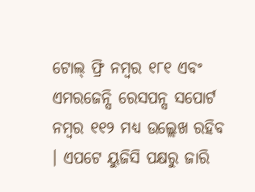ଟୋଲ୍ ଫ୍ରି ନମ୍ବର ୧୮୧ ଏବଂ ଏମରଜେନ୍ସି ରେସପନ୍ସ ସପୋର୍ଟ ନମ୍ବର ୧୧୨ ମଧ୍ୟ ଉଲ୍ଲେଖ ରହିବ । ଏପଟେ ୟୁଜିସି ପକ୍ଷରୁ ଜାରି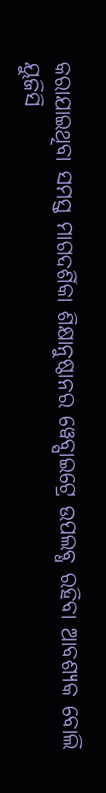କରାଯାଇଥିବା ସମସ୍ତ ମାଗଦର୍ଶିକା ଶିକ୍ଷାନୁଷ୍ଠାନର ୱେବ୍ସାଇଟ୍ରେ ଉପଲବ୍ଧ ରହିବା ଆବଶ୍ୟକ ବୋଲି ୟୁଜିସି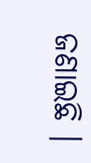ଜଣାଇଛି ।